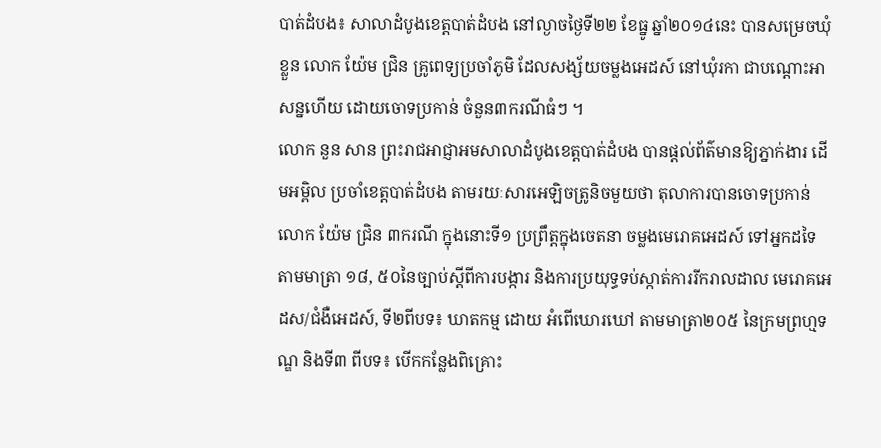បាត់ដំបង៖ សាលាដំបូងខេត្តបាត់ដំបង នៅល្ងាចថ្ងៃទី២២ ខែធ្នូ ឆ្នាំ២០១៤នេះ បានសម្រេចឃុំខ្លួន លោក យ៉ែម ជ្រិន គ្រូពេទ្យប្រចាំភូមិ ដែលសង្ស័យចម្លងអេដស៍ នៅឃុំរកា ជាបណ្តោះអាសន្នហើយ ដោយចោទប្រកាន់ ចំនួន៣ករណីធំៗ ។
លោក នួន សាន ព្រះរាជអាជ្ញាអមសាលាដំបូងខេត្តបាត់ដំបង បានផ្តល់ព័ត៌មានឱ្យភ្នាក់ងារ ដើមអម្ពិល ប្រចាំខេត្តបាត់ដំបង តាមរយៈសារអេឡិចត្រូនិចមួយថា តុលាការបានចោទប្រកាន់លោក យ៉ែម ជ្រិន ៣ករណី ក្នុងនោះទី១ ប្រព្រឹត្តក្នុងចេតនា ចម្លងមេរោគអេដស៍ ទៅអ្នកដទៃ តាមមាត្រា ១៨, ៥០នៃច្បាប់ស្តីពីការបង្ការ និងការប្រយុទ្ធទប់ស្កាត់ការរីករាលដាល មេរោគអេដស/ជំងឺអេដស៍, ទី២ពីបទ៖ ឃាតកម្ម ដោយ អំពើឃោរឃៅ តាមមាត្រា២០៥ នៃក្រមព្រហ្មទណ្ឌ និងទី៣ ពីបទ៖ បើកកន្លែងពិគ្រោះ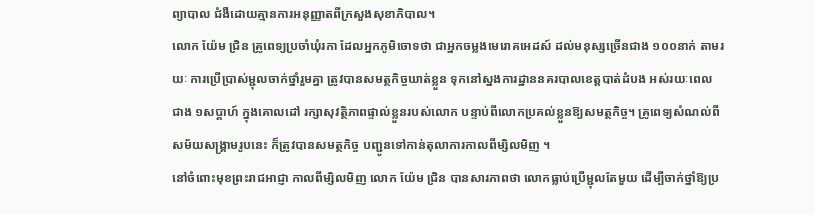ព្យាបាល ជំងឺដោយគ្មានការអនុញ្ញាតពីក្រសួងសុខាភិបាល។
លោក យ៉ែម ជ្រិន គ្រូពេទ្យប្រចាំឃុំរកា ដែលអ្នកភូមិចោទថា ជាអ្នកចម្លងមេរោគអេដស៍ ដល់មនុស្សច្រើនជាង ១០០នាក់ តាមរយៈ ការប្រើប្រាស់ម្ជុលចាក់ថ្នាំរួមគ្នា ត្រូវបានសមត្ថកិច្ចឃាត់ខ្លួន ទុកនៅស្នងការដ្ឋាននគរបាលខេត្តបាត់ដំបង អស់រយៈពេលជាង ១សប្តាហ៍ ក្នុងគោលដៅ រក្សាសុវត្ថិភាពផ្ទាល់ខ្លួនរបស់លោក បន្ទាប់ពីលោកប្រគល់ខ្លួនឱ្យសមត្ថកិច្ច។ គ្រូពេទ្យសំណល់ពីសម័យសង្រ្គាមរូបនេះ ក៏ត្រូវបានសមត្ថកិច្ច បញ្ជូនទៅកាន់តុលាការកាលពីម្សិលមិញ ។
នៅចំពោះមុខព្រះរាជអាជ្ញា កាលពីម្សិលមិញ លោក យ៉ែម ជ្រិន បានសារភាពថា លោកធ្លាប់ប្រើម្ជុលតែមួយ ដើម្បីចាក់ថ្នាំឱ្យប្រ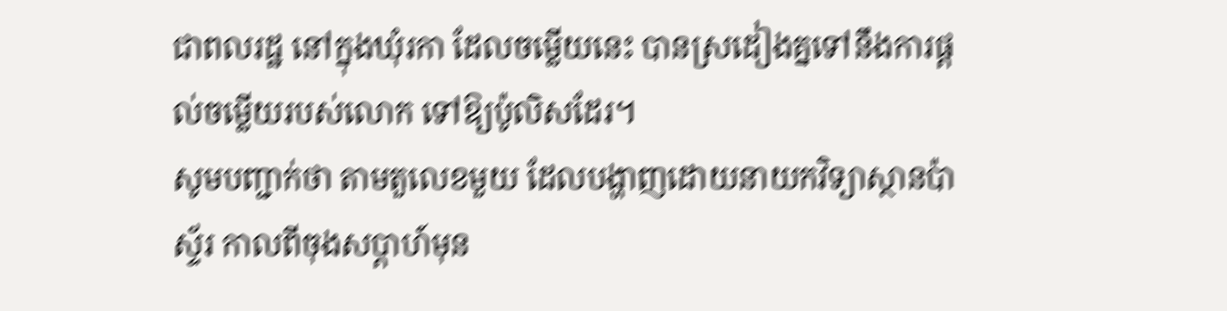ជាពលរដ្ឋ នៅក្នុងឃុំរកា ដែលចម្លើយនេះ បានស្រដៀងគ្នទៅនឹងការផ្តល់ចម្លើយរបស់លោក ទៅឱ្យប៉ូលិសដែរ។
សូមបញ្ជាក់ថា តាមតួលេខមួយ ដែលបង្ហាញដោយនាយកវិទ្យាស្ថានប៉ាស្ទ័រ កាលពីចុងសប្តាហ៍មុន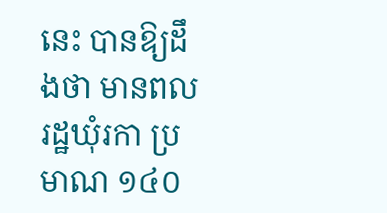នេះ បានឱ្យដឹងថា មានពលរដ្ឋឃុំរកា ប្រមាណ ១៤០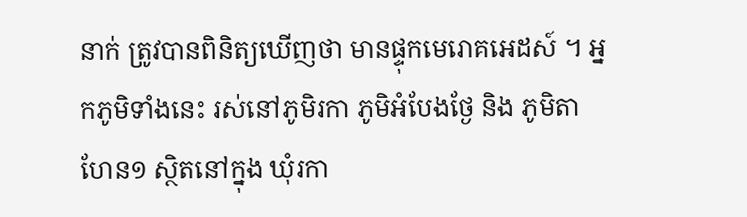នាក់ ត្រូវបានពិនិត្យឃើញថា មានផ្ទុកមេរោគអេដស៍ ។ អ្នកភូមិទាំងនេះ រស់នៅភូមិរកា ភូមិអំបែងថ្ងែ និង ភូមិតាហែន១ ស្ថិតនៅក្នុង ឃុំរកា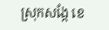ស្រុកសង្កែ ខេ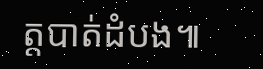ត្តបាត់ដំបង៕